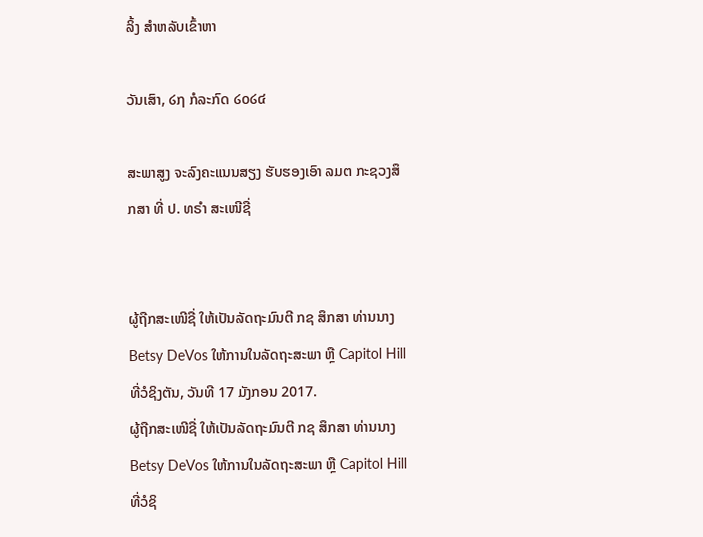ລິ້ງ ສຳຫລັບເຂົ້າຫາ

ວັນເສົາ, ໒໗ ກໍລະກົດ ໒໐໒໔

ສະພາສູງ ຈະລົງຄະແນນສຽງ ຮັບຮອງເອົາ ລມຕ ກະຊວງສຶກສາ ທີ່ ປ. ທຣຳ ສະເໜີຊື່


ຜູ້ຖືກສະເໜີຊື່ ໃຫ້ເປັນລັດຖະມົນຕີ ກຊ ສຶກສາ ທ່ານນາງ Betsy DeVos ໃຫ້ການໃນລັດຖະສະພາ ຫຼື Capitol Hill ທີ່ວໍຊິງຕັນ, ວັນທີ 17 ມັງກອນ 2017.
ຜູ້ຖືກສະເໜີຊື່ ໃຫ້ເປັນລັດຖະມົນຕີ ກຊ ສຶກສາ ທ່ານນາງ Betsy DeVos ໃຫ້ການໃນລັດຖະສະພາ ຫຼື Capitol Hill ທີ່ວໍຊິ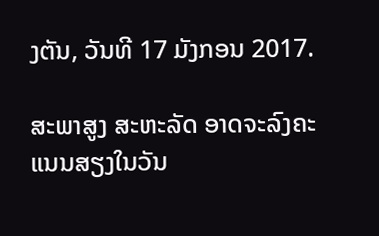ງຕັນ, ວັນທີ 17 ມັງກອນ 2017.

ສະພາສູງ ສະຫະລັດ ອາດຈະລົງຄະແນນສຽງໃນວັນ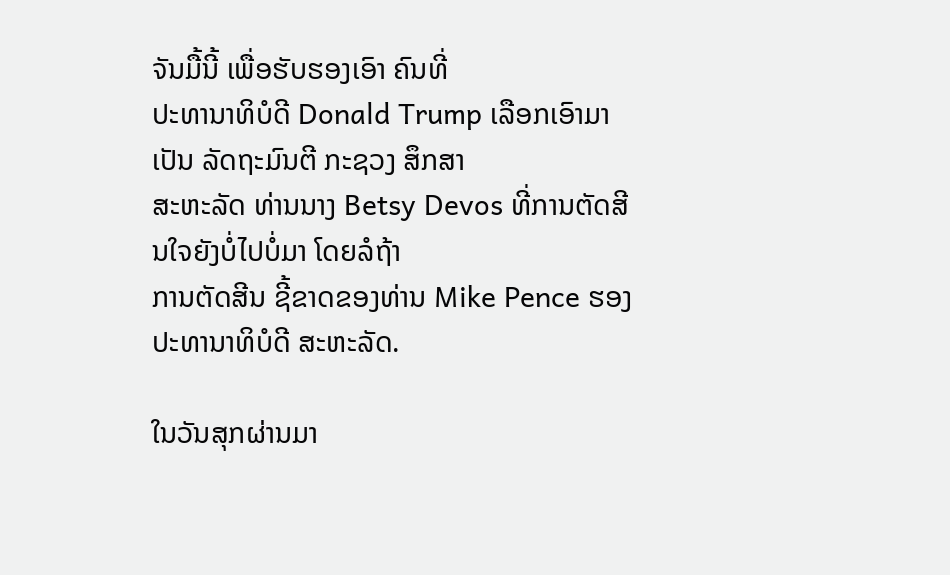ຈັນມື້ນີ້ ເພື່ອຮັບຮອງເອົາ ຄົນທີ່
ປະທານາທິບໍດີ Donald Trump ເລືອກເອົາມາເປັນ ລັດຖະມົນຕີ ກະຊວງ ສຶກສາ
ສະຫະລັດ ທ່ານນາງ Betsy Devos ທີ່ການຕັດສີນໃຈຍັງບໍ່ໄປບໍ່ມາ ໂດຍລໍຖ້າ
ການຕັດສີນ ຊີ້ຂາດຂອງທ່ານ Mike Pence ຮອງປະທານາທິບໍດີ ສະຫະລັດ.

ໃນວັນສຸກຜ່ານມາ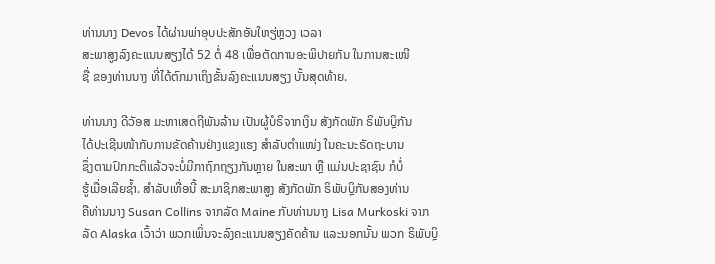ທ່ານນາງ Devos ໄດ້ຜ່ານພ່າອຸບປະສັກອັນໃຫຽ່ຫຼວງ ເວລາ
ສະພາສູງລົງຄະແນນສຽງໄດ້ 52 ຕໍ່ 48 ເພື່ອຕັດການອະພິປາຍກັນ ໃນການສະເໜີ
ຊື່ ຂອງທ່ານນາງ ທີ່ໄດ້ຕົກມາເຖິງຂັ້ນລົງຄະແນນສຽງ ບັ້ນສຸດທ້າຍ.

ທ່ານນາງ ດີວັອສ ມະຫາເສດຖີພັນລ້ານ ເປັນຜູ້ບໍຣິຈາກເງິນ ສັງກັດພັກ ຣິພັບບຼິກັນ
ໄດ້ປະເຊີນໜ້າກັບການຂັດຄ້ານຢ່າງແຂງແຮງ ສຳລັບຕຳແໜ່ງ ໃນຄະນະຣັດຖະບານ
ຊຶ່ງຕາມປົກກະຕິແລ້ວຈະບໍ່ມີກາຖົກຖຽງກັນຫຼາຍ ໃນສະພາ ຫຼື ແມ່ນປະຊາຊົນ ກໍບໍ່
ຮູ້ເມື່ອເລີຍຊໍ້າ. ສຳລັບເທື່ອນີ້ ສະມາຊິກສະພາສູງ ສັງກັດພັກ ຣິພັບບຼິກັນສອງທ່ານ
ຄືທ່ານນາງ Susan Collins ຈາກລັດ Maine ກັບທ່ານນາງ Lisa Murkoski ຈາກ
ລັດ Alaska ເວົ້າວ່າ ພວກເພິ່ນຈະລົງຄະແນນສຽງຄັດຄ້ານ ແລະນອກນັ້ນ ພວກ ຣິພັບບຼິ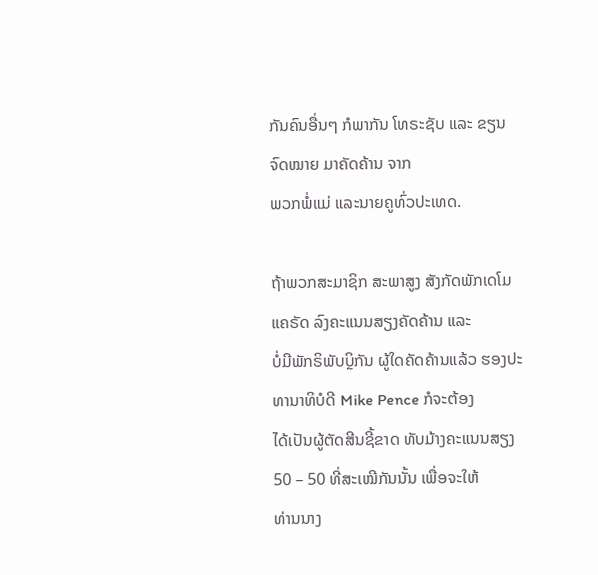ກັນຄົນອື່ນໆ ກໍພາກັນ ໂທຣະຊັບ ແລະ ຂຽນຈົດໝາຍ ມາຄັດຄ້ານ ຈາກ
ພວກພໍ່ແມ່ ແລະນາຍຄູທົ່ວປະເທດ.

ຖ້າພວກສະມາຊິກ ສະພາສູງ ສັງກັດພັກເດໂມແຄຣັດ ລົງຄະແນນສຽງຄັດຄ້ານ ແລະ
ບໍ່ມີພັກຣິພັບບຼິກັນ ຜູ້ໃດຄັດຄ້ານແລ້ວ ຮອງປະທານາທິບໍດີ Mike Pence ກໍຈະຕ້ອງ
ໄດ້ເປັນຜູ້ຕັດສີນຊີ້ຂາດ ທັບມ້າງຄະແນນສຽງ 50 – 50 ທີ່ສະເໝີກັນນັ້ນ ເພື່ອຈະໃຫ້
ທ່ານນາງ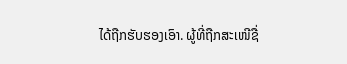ໄດ້ຖືກຮັບຮອງເອົາ. ຜູ້ທີ່ຖືກສະເໜີຊື່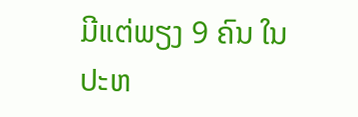ມີແຕ່ພຽງ 9 ຄົນ ໃນ
ປະຫ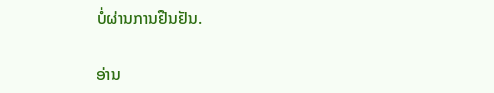ບໍ່ຜ່ານການຢືນຢັນ.

ອ່ານ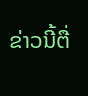ຂ່າວນີ້ຕື່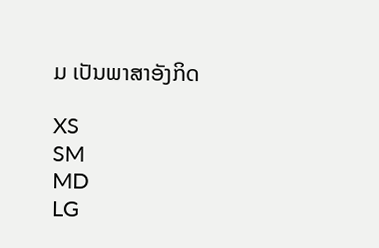ມ ເປັນພາສາອັງກິດ

XS
SM
MD
LG